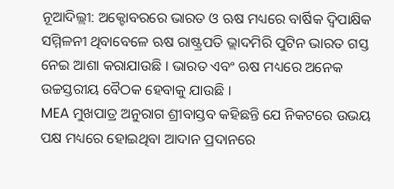ନୂଆଦିଲ୍ଲୀ: ଅକ୍ଟୋବରରେ ଭାରତ ଓ ଋଷ ମଧ୍ୟରେ ବାର୍ଷିକ ଦ୍ୱିପାକ୍ଷିକ ସମ୍ମିଳନୀ ଥିବାବେଳେ ଋଷ ରାଷ୍ଟ୍ରପତି ଭ୍ଲାଦମିରି ପୁଟିନ ଭାରତ ଗସ୍ତ ନେଇ ଆଶା କରାଯାଉଛି । ଭାରତ ଏବଂ ଋଷ ମଧ୍ୟରେ ଅନେକ ଉଚ୍ଚସ୍ତରୀୟ ବୈଠକ ହେବାକୁ ଯାଉଛି ।
MEA ମୁଖପାତ୍ର ଅନୁରାଗ ଶ୍ରୀବାସ୍ତବ କହିଛନ୍ତି ଯେ ନିକଟରେ ଉଭୟ ପକ୍ଷ ମଧ୍ୟରେ ହୋଇଥିବା ଆଦାନ ପ୍ରଦାନରେ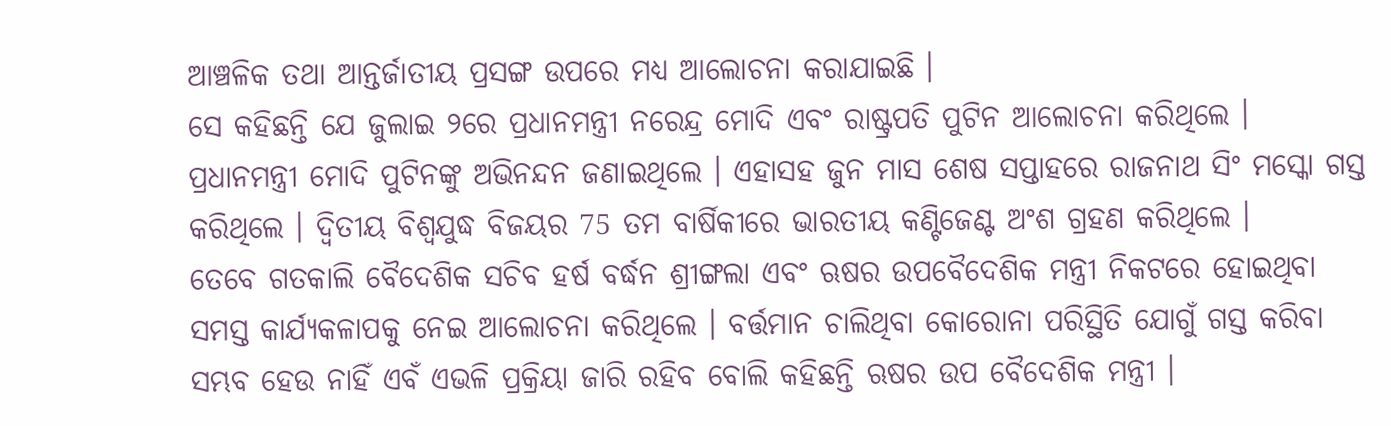ଆଞ୍ଚଳିକ ତଥା ଆନ୍ତର୍ଜାତୀୟ ପ୍ରସଙ୍ଗ ଉପରେ ମଧ୍ୟ ଆଲୋଚନା କରାଯାଇଛି ।
ସେ କହିଛନ୍ତି ଯେ ଜୁଲାଇ ୨ରେ ପ୍ରଧାନମନ୍ତ୍ରୀ ନରେନ୍ଦ୍ର ମୋଦି ଏବଂ ରାଷ୍ଟ୍ରପତି ପୁଟିନ ଆଲୋଚନା କରିଥିଲେ । ପ୍ରଧାନମନ୍ତ୍ରୀ ମୋଦି ପୁଟିନଙ୍କୁ ଅଭିନନ୍ଦନ ଜଣାଇଥିଲେ । ଏହାସହ ଜୁନ ମାସ ଶେଷ ସପ୍ତାହରେ ରାଜନାଥ ସିଂ ମସ୍କୋ ଗସ୍ତ କରିଥିଲେ । ଦ୍ୱିତୀୟ ବିଶ୍ୱଯୁଦ୍ଧ ବିଜୟର 75 ତମ ବାର୍ଷିକୀରେ ଭାରତୀୟ କଣ୍ଟିଜେଣ୍ଟ ଅଂଶ ଗ୍ରହଣ କରିଥିଲେ ।
ତେବେ ଗତକାଲି ବୈଦେଶିକ ସଚିବ ହର୍ଷ ବର୍ଦ୍ଧନ ଶ୍ରୀଙ୍ଗଲା ଏବଂ ଋଷର ଉପବୈଦେଶିକ ମନ୍ତ୍ରୀ ନିକଟରେ ହୋଇଥିବା ସମସ୍ତ କାର୍ଯ୍ୟକଳାପକୁ ନେଇ ଆଲୋଚନା କରିଥିଲେ । ବର୍ତ୍ତମାନ ଚାଲିଥିବା କୋରୋନା ପରିସ୍ଥିତି ଯୋଗୁଁ ଗସ୍ତ କରିବା ସମ୍ଭବ ହେଉ ନାହିଁ ଏବଁ ଏଭଳି ପ୍ରକ୍ରିୟା ଜାରି ରହିବ ବୋଲି କହିଛନ୍ତି ଋଷର ଉପ ବୈଦେଶିକ ମନ୍ତ୍ରୀ ।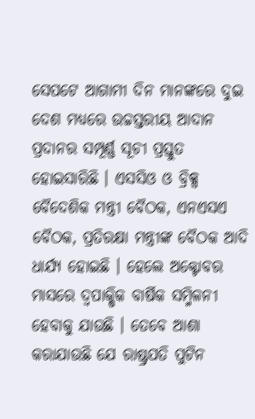ସେପଟେ ଆଗାମୀ ଦିନ ମାନଙ୍କରେ ଦୁଇ ଦେଶ ମଧ୍ୟରେ ଉଚ୍ଚସ୍ତରୀୟ ଆଦାନ ପ୍ରଦାନର ସମ୍ପୂର୍ଣ୍ଣ ସୂଚୀ ପ୍ରସ୍ତୁତ ହୋଇସାରିଛି । ଏସସିଓ ଓ ବ୍ରିକ୍ସ ବୈଦେଶିକ ମନ୍ତ୍ରୀ ବୈଠକ, ଏନଏସଏ ବୈଠକ, ପ୍ରତିରକ୍ଷା ମନ୍ତ୍ରୀଙ୍କ ବୈଠକ ଆଦି ଧାର୍ଯ୍ୟ ହୋଇଛି । ହେଲେ ଅକ୍ଟୋବର ମାସରେ ଦ୍ୱପାକ୍ଷିକ ବାର୍ଷିକ ସମ୍ମିଳନୀ ହେବାକୁ ଯାଉଛି । ତେବେ ଆଶା କରାଯାଉଛି ଯେ ରାଷ୍ଟ୍ରପତି ପୁଟିନ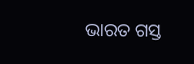ଭାରତ ଗସ୍ତ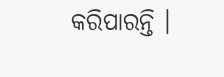କରିପାରନ୍ତି ।